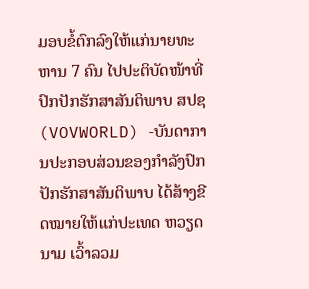ມອບຂໍ້ຕົກລົງໃຫ້ແກ່ນາຍທະຫານ 7 ຄົນ ໄປປະຕິບັດໜ້າທີ່ປົກປັກຮັກສາສັນຕິພາບ ສປຊ
(VOVWORLD) -ບັນດາການປະກອບສ່ວນຂອງກຳລັງປົກປັກຮັກສາສັນຕິພາບ ໄດ້ສ້າງຂີດໝາຍໃຫ້ແກ່ປະເທດ ຫວຽດນາມ ເວົ້າລວມ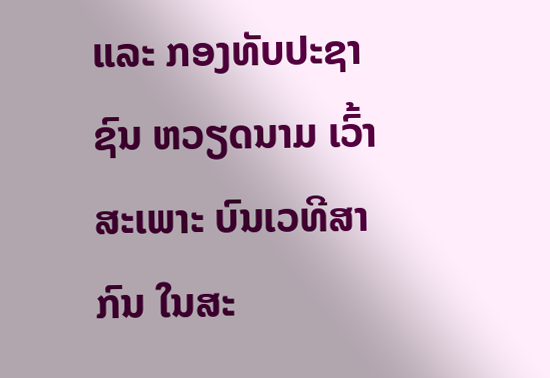ແລະ ກອງທັບປະຊາຊົນ ຫວຽດນາມ ເວົ້າສະເພາະ ບົນເວທີສາກົນ ໃນສະ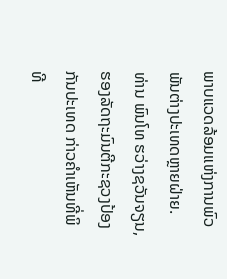ພາບແວດລ້ອມແຫ່ງການພົວພັນຕ່າງປະເທດຫຼາຍຝ່າຍ.
ທ່ານ ພົນໂທ ຮວ່າງຊວັນຈຽນ, ຮອງລັດຖະມົນຕີກະຊວງປ້ອງກັນປະເທດ ກ່າວຄຳເຫັນທີ່ພິທີ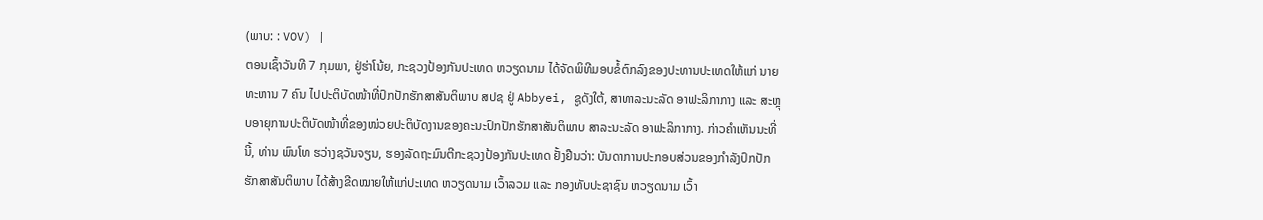(ພາບ: : VOV) |
ຕອນເຊົ້າວັນທີ 7 ກຸມພາ, ຢູ່ຮ່າໂນ້ຍ, ກະຊວງປ້ອງກັນປະເທດ ຫວຽດນາມ ໄດ້ຈັດພິທີມອບຂໍ້ຕົກລົງຂອງປະທານປະເທດໃຫ້ແກ່ ນາຍທະຫານ 7 ຄົນ ໄປປະຕິບັດໜ້າທີ່ປົກປັກຮັກສາສັນຕິພາບ ສປຊ ຢູ່ Abbyei, ຊູດັງໃຕ້, ສາທາລະນະລັດ ອາຟະລິກາກາງ ແລະ ສະຫຼຸບອາຍຸການປະຕິບັດໜ້າທີ່ຂອງໜ່ວຍປະຕິບັດງານຂອງຄະນະປົກປັກຮັກສາສັນຕິພາບ ສາລະນະລັດ ອາຟະລິກາກາງ. ກ່າວຄຳເຫັນນະທີ່ນີ້, ທ່ານ ພົນໂທ ຮວ່າງຊວັນຈຽນ, ຮອງລັດຖະມົນຕີກະຊວງປ້ອງກັນປະເທດ ຢັ້ງຢືນວ່າ: ບັນດາການປະກອບສ່ວນຂອງກຳລັງປົກປັກຮັກສາສັນຕິພາບ ໄດ້ສ້າງຂີດໝາຍໃຫ້ແກ່ປະເທດ ຫວຽດນາມ ເວົ້າລວມ ແລະ ກອງທັບປະຊາຊົນ ຫວຽດນາມ ເວົ້າ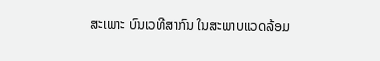ສະເພາະ ບົນເວທີສາກົນ ໃນສະພາບແວດລ້ອມ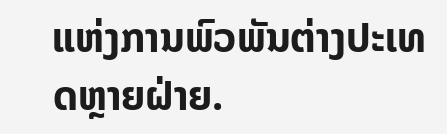ແຫ່ງການພົວພັນຕ່າງປະເທດຫຼາຍຝ່າຍ.